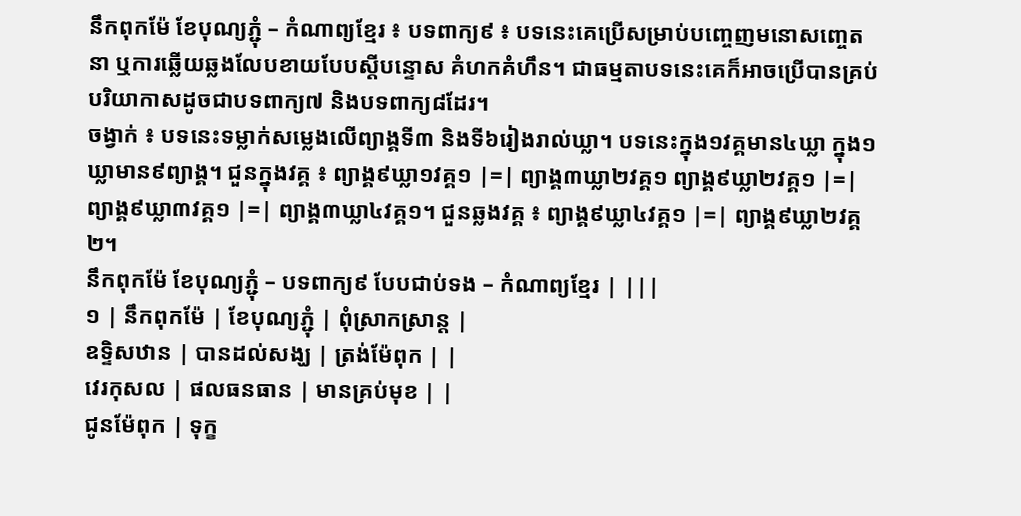នឹកពុកម៉ែ ខែបុណ្យភ្ជុំ – កំណាព្យខ្មែរ ៖ បទពាក្យ៩ ៖ បទនេះគេប្រើសម្រាប់បញ្ចេញមនោសញ្ចេតនា ឬការឆ្លើយឆ្លងលែបខាយបែបស្ដីបន្ទោស គំហកគំហឹន។ ជាធម្មតាបទនេះគេក៏អាចប្រើបានគ្រប់បរិយាកាសដូចជាបទពាក្យ៧ និងបទពាក្យ៨ដែរ។
ចង្វាក់ ៖ បទនេះទម្លាក់សម្លេងលើព្យាង្គទី៣ និងទី៦រៀងរាល់ឃ្លា។ បទនេះក្នុង១វគ្គមាន៤ឃ្លា ក្នុង១ឃ្លាមាន៩ព្យាង្គ។ ជួនក្នុងវគ្គ ៖ ព្យាង្គ៩ឃ្លា១វគ្គ១ |=| ព្យាង្គ៣ឃ្លា២វគ្គ១ ព្យាង្គ៩ឃ្លា២វគ្គ១ |=| ព្យាង្គ៩ឃ្លា៣វគ្គ១ |=| ព្យាង្គ៣ឃ្លា៤វគ្គ១។ ជួនឆ្លងវគ្គ ៖ ព្យាង្គ៩ឃ្លា៤វគ្គ១ |=| ព្យាង្គ៩ឃ្លា២វគ្គ២។
នឹកពុកម៉ែ ខែបុណ្យភ្ជុំ – បទពាក្យ៩ បែបជាប់ទង – កំណាព្យខ្មែរ | |||
១ | នឹកពុកម៉ែ | ខែបុណ្យភ្ជុំ | ពុំស្រាកស្រាន្ត |
ឧទ្ទិសឋាន | បានដល់សង្ឃ | ត្រង់ម៉ែពុក | |
វេរកុសល | ផលធនធាន | មានគ្រប់មុខ | |
ជូនម៉ែពុក | ទុក្ខ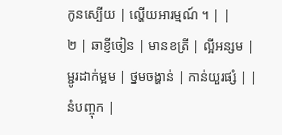កូនស្បើយ | ល្ហើយអារម្មណ៍ ។ | |
២ | ឆាខ្ញីចៀន | មានខត្រី | ល្អីអន្សម |
ម្ជូរដាក់ម្អម | ថ្នមចង្ហាន់ | កាន់យួរផ្សំ | |
នំបញ្ចុក |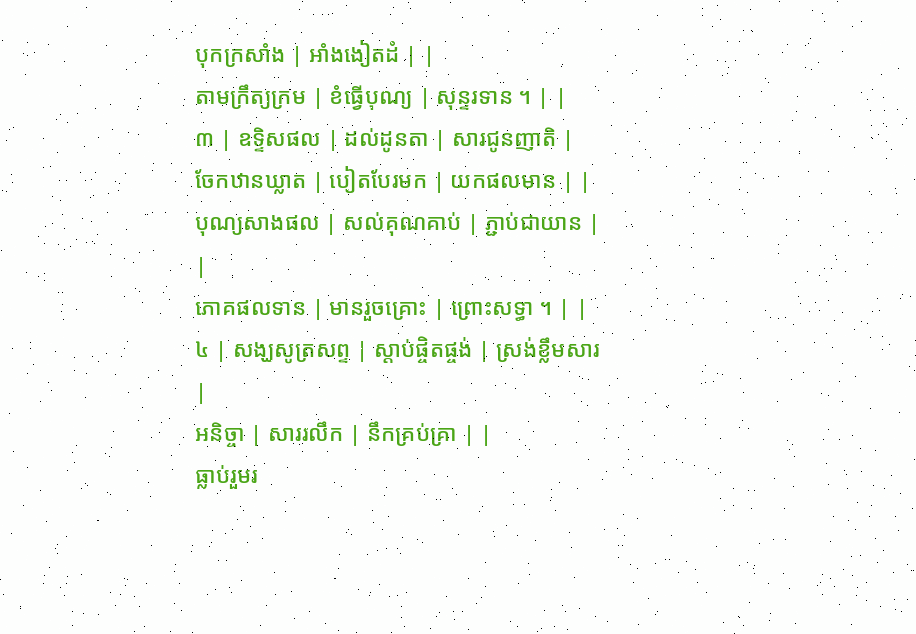បុកក្រសាំង | អាំងងៀតដំ | |
តាមក្រឹត្យក្រម | ខំធ្វើបុណ្យ | សុន្ទរទាន ។ | |
៣ | ឧទ្ទិសផល | ដល់ដូនតា | សារជូនញាតិ |
ចែកឋានឃ្លាត | បៀតបែរមក | យកផលមាន | |
បុណ្យសាងផល | សល់គុណគាប់ | ភ្ជាប់ជាយាន | |
ភោគផលទាន | មានរួចគ្រោះ | ព្រោះសទ្ធា ។ | |
៤ | សង្ឃសូត្រសព្ទ | ស្តាប់ផ្ចិតផ្ចង់ | ស្រង់ខ្លឹមសារ |
អនិច្ចា | សាររលឹក | នឹកគ្រប់គ្រា | |
ធ្លាប់រួមរ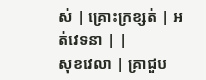ស់ | គ្រោះក្រខ្សត់ | អត់វេទនា | |
សុខវេលា | គ្រាជួប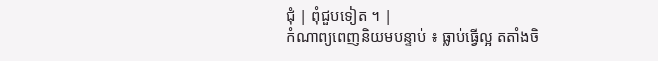ជុំ | ពុំជួបទៀត ។ |
កំណាព្យពេញនិយមបន្ទាប់ ៖ ធ្លាប់ធ្វើល្អ តតាំងចិ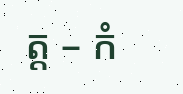ត្ត – កំ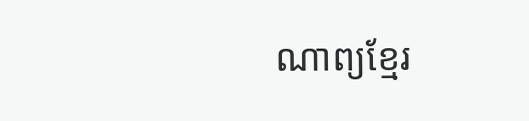ណាព្យខ្មែរ